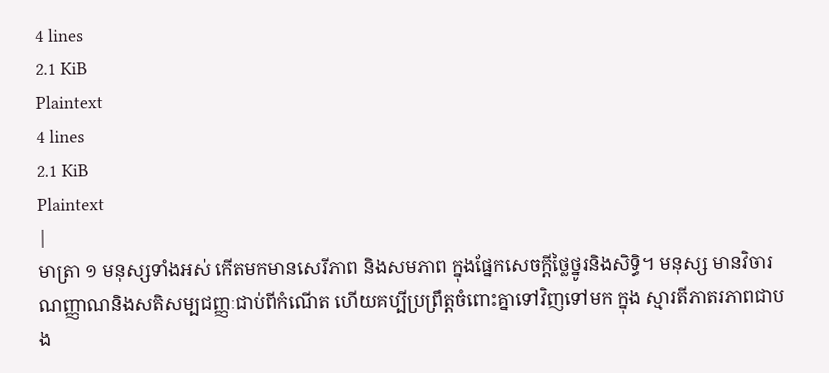4 lines
2.1 KiB
Plaintext
4 lines
2.1 KiB
Plaintext
|
មាត្រា ១ មនុស្សទាំងអស់ កើតមកមានសេរីភាព និងសមភាព ក្នុងផ្នែកសេចក្ដីថ្លៃថ្នូរនិងសិទ្ធិ។ មនុស្ស មានវិចារណញ្ញាណនិងសតិសម្បជញ្ញៈជាប់ពីកំណើត ហើយគប្បីប្រព្រឹត្ដចំពោះគ្នាទៅវិញទៅមក ក្នុង ស្មារតីភាតរភាពជាបង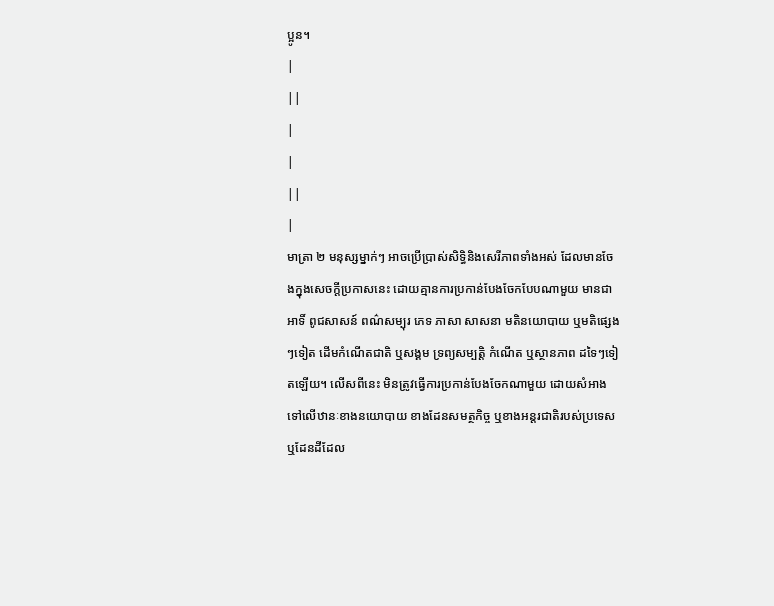ប្អូន។
|
||
|
|
||
|
មាត្រា ២ មនុស្សម្នាក់ៗ អាចប្រើប្រាស់សិទ្ធិនិងសេរីភាពទាំងអស់ ដែលមានចែងក្នុងសេចក្ដីប្រកាសនេះ ដោយគ្មានការប្រកាន់បែងចែកបែបណាមួយ មានជាអាទិ៍ ពូជសាសន៍ ពណ៌សម្បុរ ភេទ ភាសា សាសនា មតិនយោបាយ ឬមតិផ្សេងៗទៀត ដើមកំណើតជាតិ ឬសង្គម ទ្រព្យសម្បត្ដិ កំណើត ឬស្ថានភាព ដទៃៗទៀតឡើយ។ លើសពីនេះ មិនត្រូវធ្វើការប្រកាន់បែងចែកណាមួយ ដោយសំអាងទៅលើឋានៈខាងនយោបាយ ខាងដែនសមត្ថកិច្ច ឬខាងអន្ដរជាតិរបស់ប្រទេស ឬដែនដីដែល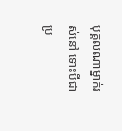បុគ្គលណាម្នាក់រស់នៅ ទោះបីជាប្រ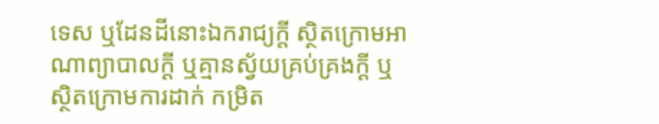ទេស ឬដែនដីនោះឯករាជ្យក្ដី ស្ថិតក្រោមអាណាព្យាបាលក្ដី ឬគ្មានស្វ័យគ្រប់គ្រងក្ដី ឬស្ថិតក្រោមការដាក់ កម្រិត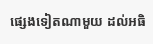ផ្សេងទៀតណាមួយ ដល់អធិ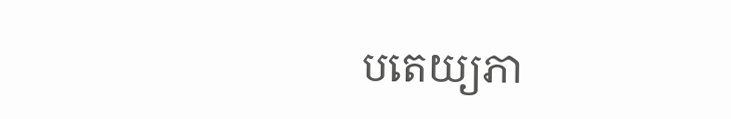បតេយ្យភា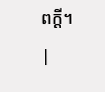ពក្ដី។
|